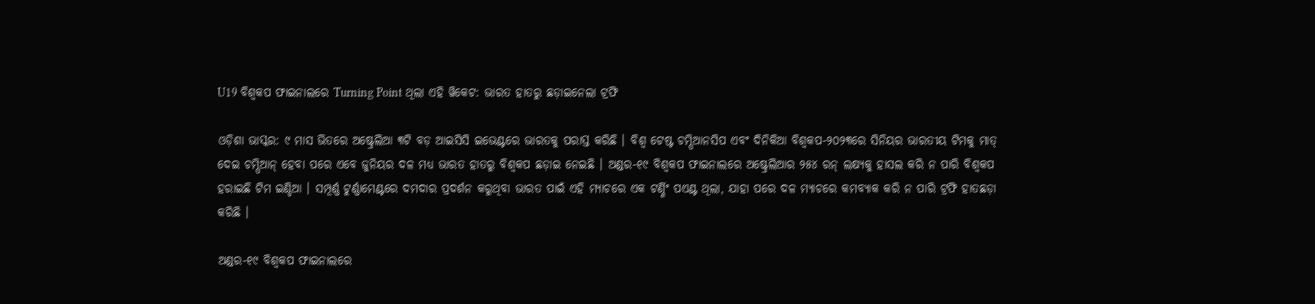U19 ବିଶ୍ୱକପ ଫାଇନାଲରେ Turning Point ଥିଲା ଏହି ୱିକେଟ: ଭାରତ ହାତରୁ ଛଡ଼ାଇନେଲା ଟ୍ରଫି

ଓଡ଼ିଶା ଭାସ୍କର: ୯ ମାସ ଭିତରେ ଅଷ୍ଟ୍ରେଲିଆ ୩ଟି ବଡ଼ ଆଇସିସି ଇଭେଣ୍ଟରେ ଭାରତକୁ ପରାସ୍ତ କରିଛି । ବିଶ୍ୱ ଟେଷ୍ଟ ଚମ୍ପିଆନସିପ ଏବଂ ଦିନିକିଆ ବିଶ୍ୱକପ-୨୦୨୩ରେ ସିନିୟର ଭାରତୀୟ ଟିମକୁ ମାତ୍ ଦେଇ ଚମ୍ପିଆନ୍ ହେବା ପରେ ଏବେ ଜୁନିୟର ଦଳ ମଧ୍ୟ ଭାରତ ହାତରୁ ବିଶ୍ୱକପ ଛଡ଼ାଇ ନେଇଛି । ଅଣ୍ଡର-୧୯ ବିଶ୍ୱକପ ଫାଇନାଲରେ ଅଷ୍ଟ୍ରେଲିଆର ୨୫୪ ରନ୍ ଲକ୍ଷ୍ୟକୁ ହାସଲ କରି ନ ପାରି ବିଶ୍ୱକପ ହରାଇଛି ଟିମ ଇଣ୍ଡିଆ । ସମ୍ପୂର୍ଣ୍ଣ ଟୁର୍ଣ୍ଣାମେଣ୍ଟରେ ଦମଦାର ପ୍ରଦର୍ଶନ କରୁଥିବା ଭାରତ ପାଇଁ ଏହି ମ୍ୟାଚରେ ଏକ ଟର୍ଣ୍ଣିଂ ପଏଣ୍ଟ ଥିଲା, ଯାହା ପରେ ଦଳ ମ୍ୟାଚରେ କମବ୍ୟାକ କରି ନ ପାରି ଟ୍ରଫି ହାତଛଡ଼ା କରିଛି ।

ଅଣ୍ଡର-୧୯ ବିଶ୍ୱକପ ଫାଇନାଲରେ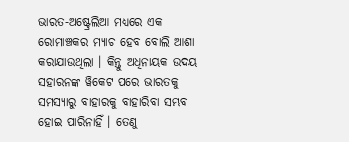ଭାରତ-ଅଷ୍ଟ୍ରେଲିଆ ମଧ୍ୟରେ ଏକ ରୋମାଞ୍ଚକର ମ୍ୟାଚ ହେବ ବୋଲି ଆଶା କରାଯାଉଥିଲା । କିନ୍ତୁ ଅଧିନାୟକ ଉଦୟ ସହାରନଙ୍କ ୱିକେଟ ପରେ ଭାରତକୁ ସମସ୍ୟାରୁ ବାହାରକୁ ବାହାରିବା ସମ୍ଭବ ହୋଇ ପାରିନାହିଁ । ତେଣୁ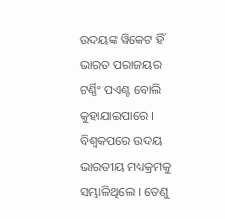ଉଦୟଙ୍କ ୱିକେଟ ହିଁ ଭାରତ ପରାଜୟର ଟର୍ଣ୍ଣିଂ ପଏଣ୍ଟ ବୋଲି କୁହାଯାଇପାରେ । ବିଶ୍ୱକପରେ ଉଦୟ ଭାରତୀୟ ମଧ୍ୟକ୍ରମକୁ ସମ୍ଭାଳିଥିଲେ । ତେଣୁ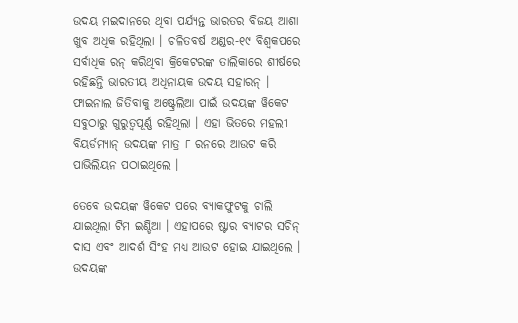ଉଦୟ ମଇଦାନରେ ଥିବା ପର୍ଯ୍ୟନ୍ତ ଭାରତର ବିଜୟ ଆଶା ଖୁବ ଅଧିକ ରହିଥିଲା । ଚଳିତବର୍ଷ ଅଣ୍ଡର-୧୯ ବିଶ୍ୱକପରେ ସର୍ବାଧିକ ରନ୍ କରିଥିବା କ୍ରିକେଟରଙ୍କ ତାଲିକାରେ ଶୀର୍ଷରେ ରହିଛନ୍ତି ଭାରତୀୟ ଅଧିନାୟକ ଉଦୟ ସହାରନ୍ । ଫାଇନାଲ ଜିତିବାକୁ ଅଷ୍ଟ୍ରେଲିଆ ପାଇଁ ଉଦୟଙ୍କ ୱିକେଟ ସବୁଠାରୁ ଗୁରୁତ୍ୱପୂର୍ଣ୍ଣ ରହିଥିଲା । ଏହା ଭିତରେ ମହଲୀ ବିୟର୍ଡମ୍ୟାନ୍ ଉଦୟଙ୍କ ମାତ୍ର ୮ ରନରେ ଆଉଟ କରି ପାଭିଲିୟନ ପଠାଇଥିଲେ ।

ତେବେ ଉଦୟଙ୍କ ୱିକେଟ ପରେ ବ୍ୟାକଫୁଟକୁ ଚାଲି ଯାଇଥିଲା ଟିମ ଇଣ୍ଡିଆ । ଏହାପରେ ଷ୍ଟାର ବ୍ୟାଟର ସଚିନ୍ ଦାସ ଏବଂ ଆଦର୍ଶ ସିଂହ ମଧ୍ୟ ଆଉଟ ହୋଇ ଯାଇଥିଲେ । ଉଦୟଙ୍କ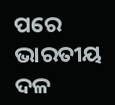ପରେ ଭାରତୀୟ ଦଳ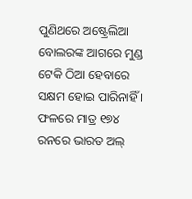ପୁଣିଥରେ ଅଷ୍ଟ୍ରେଲିଆ ବୋଲରଙ୍କ ଆଗରେ ମୁଣ୍ଡ ଟେକି ଠିଆ ହେବାରେ ସକ୍ଷମ ହୋଇ ପାରିନାହିଁ । ଫଳରେ ମାତ୍ର ୧୭୪ ରନରେ ଭାରତ ଅଲ୍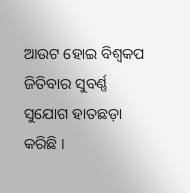ଆଉଟ ହୋଇ ବିଶ୍ୱକପ ଜିତିବାର ସୁବର୍ଣ୍ଣ ସୁଯୋଗ ହାତଛଡ଼ା କରିଛି ।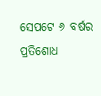ସେପଟେ ୬ ବର୍ଷର ପ୍ରତିଶୋଧ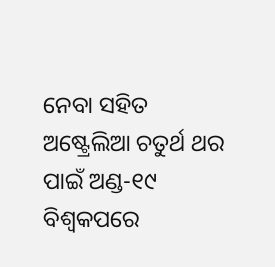ନେବା ସହିତ ଅଷ୍ଟ୍ରେଲିଆ ଚତୁର୍ଥ ଥର ପାଇଁ ଅଣ୍ଡ-୧୯ ବିଶ୍ୱକପରେ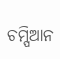ଚମ୍ପିଆନ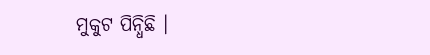ମୁକୁଟ ପିନ୍ଧିଛି ।